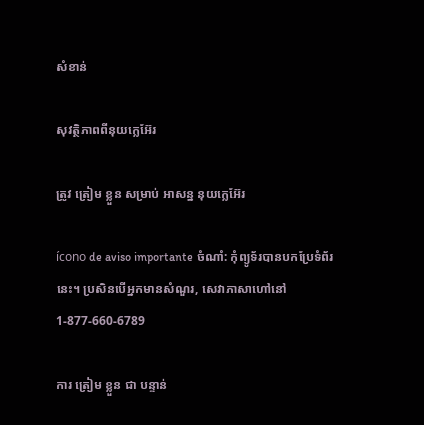សំខាន់

សុវត្ថិភាពពីនុយក្លេអ៊ែរ

ត្រូវ ត្រៀម ខ្លួន សម្រាប់ អាសន្ន នុយក្លេអ៊ែរ

ícono de aviso importante ចំណាំ: កុំព្យូទ័របានបកប្រែទំព័រនេះ។ ប្រសិនបើអ្នកមានសំណួរ, សេវាភាសាហៅនៅ 1-877-660-6789

ការ ត្រៀម ខ្លួន ជា បន្ទាន់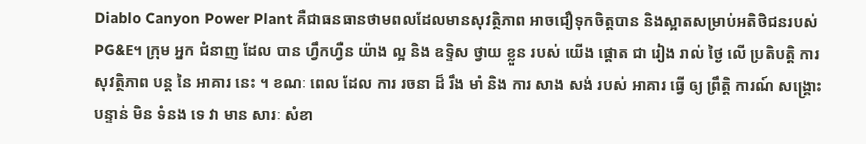Diablo Canyon Power Plant គឺជាធនធានថាមពលដែលមានសុវត្ថិភាព អាចជឿទុកចិត្តបាន និងស្អាតសម្រាប់អតិថិជនរបស់ PG&E។ ក្រុម អ្នក ជំនាញ ដែល បាន ហ្វឹកហ្វឺន យ៉ាង ល្អ និង ឧទ្ទិស ថ្វាយ ខ្លួន របស់ យើង ផ្តោត ជា រៀង រាល់ ថ្ងៃ លើ ប្រតិបត្តិ ការ សុវត្ថិភាព បន្ត នៃ អាគារ នេះ ។ ខណៈ ពេល ដែល ការ រចនា ដ៏ រឹង មាំ និង ការ សាង សង់ របស់ អាគារ ធ្វើ ឲ្យ ព្រឹត្តិ ការណ៍ សង្គ្រោះ បន្ទាន់ មិន ទំនង ទេ វា មាន សារៈ សំខា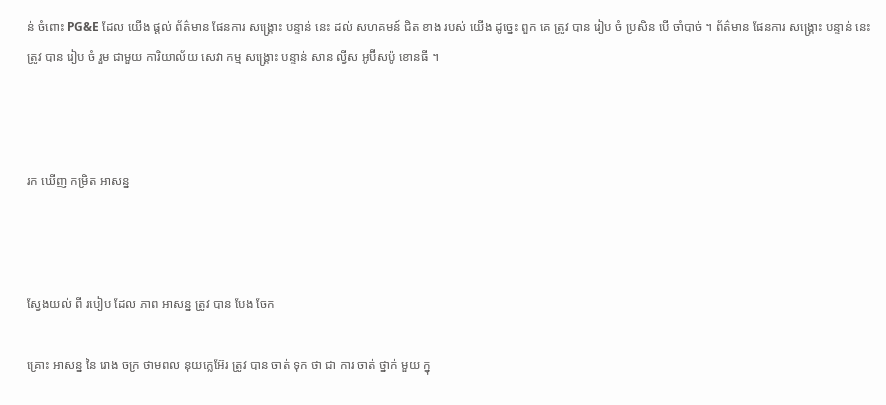ន់ ចំពោះ PG&E ដែល យើង ផ្តល់ ព័ត៌មាន ផែនការ សង្គ្រោះ បន្ទាន់ នេះ ដល់ សហគមន៍ ជិត ខាង របស់ យើង ដូច្នេះ ពួក គេ ត្រូវ បាន រៀប ចំ ប្រសិន បើ ចាំបាច់ ។ ព័ត៌មាន ផែនការ សង្គ្រោះ បន្ទាន់ នេះ ត្រូវ បាន រៀប ចំ រួម ជាមួយ ការិយាល័យ សេវា កម្ម សង្គ្រោះ បន្ទាន់ សាន ល្វីស អូប៊ីសប៉ូ ខោនធី ។



រក ឃើញ កម្រិត អាសន្ន



ស្វែងយល់ ពី របៀប ដែល ភាព អាសន្ន ត្រូវ បាន បែង ចែក

គ្រោះ អាសន្ន នៃ រោង ចក្រ ថាមពល នុយក្លេអ៊ែរ ត្រូវ បាន ចាត់ ទុក ថា ជា ការ ចាត់ ថ្នាក់ មួយ ក្នុ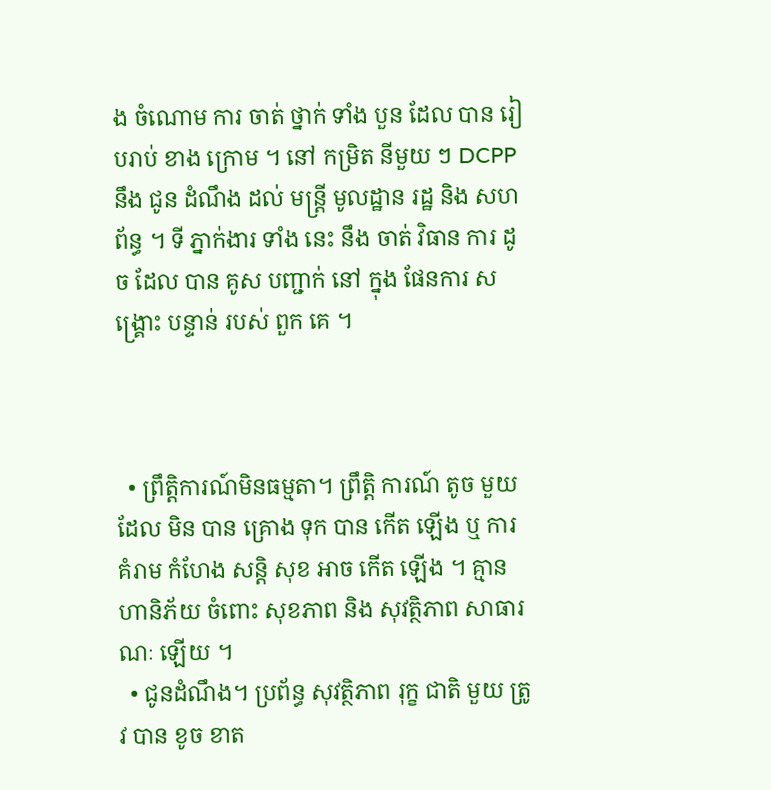ង ចំណោម ការ ចាត់ ថ្នាក់ ទាំង បួន ដែល បាន រៀបរាប់ ខាង ក្រោម ។ នៅ កម្រិត នីមួយ ៗ DCPP នឹង ជូន ដំណឹង ដល់ មន្ត្រី មូលដ្ឋាន រដ្ឋ និង សហព័ន្ធ ។ ទី ភ្នាក់ងារ ទាំង នេះ នឹង ចាត់ វិធាន ការ ដូច ដែល បាន គូស បញ្ជាក់ នៅ ក្នុង ផែនការ សង្គ្រោះ បន្ទាន់ របស់ ពួក គេ ។



  • ព្រឹត្តិការណ៍មិនធម្មតា។ ព្រឹត្តិ ការណ៍ តូច មួយ ដែល មិន បាន គ្រោង ទុក បាន កើត ឡើង ឬ ការ គំរាម កំហែង សន្តិ សុខ អាច កើត ឡើង ។ គ្មាន ហានិភ័យ ចំពោះ សុខភាព និង សុវត្ថិភាព សាធារណៈ ឡើយ ។
  • ជូនដំណឹង។ ប្រព័ន្ធ សុវត្ថិភាព រុក្ខ ជាតិ មួយ ត្រូវ បាន ខូច ខាត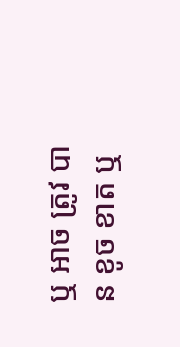ឬ អាច ត្រូវ បាន ខូច ខាត ឬ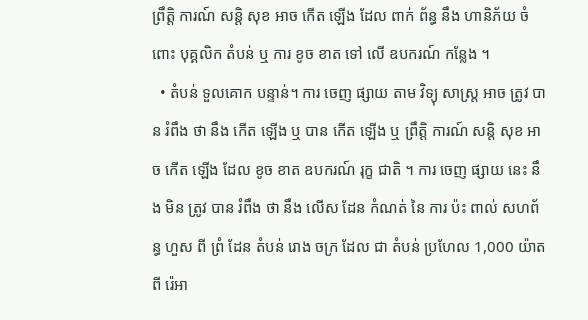ព្រឹត្តិ ការណ៍ សន្តិ សុខ អាច កើត ឡើង ដែល ពាក់ ព័ន្ធ នឹង ហានិភ័យ ចំពោះ បុគ្គលិក តំបន់ ឬ ការ ខូច ខាត ទៅ លើ ឧបករណ៍ កន្លែង ។
  • តំបន់ ទួលគោក បន្ទាន់។ ការ ចេញ ផ្សាយ តាម វិទ្យុ សាស្ត្រ អាច ត្រូវ បាន រំពឹង ថា នឹង កើត ឡើង ឬ បាន កើត ឡើង ឬ ព្រឹត្តិ ការណ៍ សន្តិ សុខ អាច កើត ឡើង ដែល ខូច ខាត ឧបករណ៍ រុក្ខ ជាតិ ។ ការ ចេញ ផ្សាយ នេះ នឹង មិន ត្រូវ បាន រំពឹង ថា នឹង លើស ដែន កំណត់ នៃ ការ ប៉ះ ពាល់ សហព័ន្ធ ហួស ពី ព្រំ ដែន តំបន់ រោង ចក្រ ដែល ជា តំបន់ ប្រហែល 1,000 យ៉ាត ពី រ៉េអា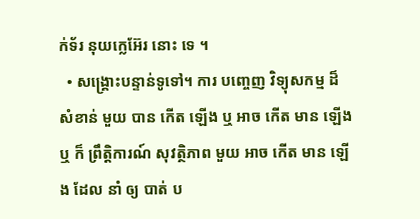ក់ទ័រ នុយក្លេអ៊ែរ នោះ ទេ ។
  • សង្គ្រោះបន្ទាន់ទូទៅ។ ការ បញ្ចេញ វិទ្យុសកម្ម ដ៏ សំខាន់ មួយ បាន កើត ឡើង ឬ អាច កើត មាន ឡើង ឬ ក៏ ព្រឹត្តិការណ៍ សុវត្ថិភាព មួយ អាច កើត មាន ឡើង ដែល នាំ ឲ្យ បាត់ ប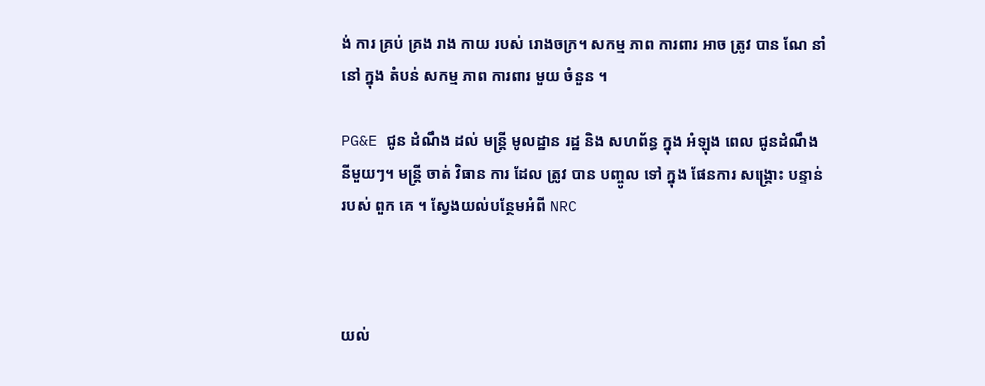ង់ ការ គ្រប់ គ្រង រាង កាយ របស់ រោងចក្រ។ សកម្ម ភាព ការពារ អាច ត្រូវ បាន ណែ នាំ នៅ ក្នុង តំបន់ សកម្ម ភាព ការពារ មួយ ចំនួន ។

PG&E ជូន ដំណឹង ដល់ មន្ត្រី មូលដ្ឋាន រដ្ឋ និង សហព័ន្ធ ក្នុង អំឡុង ពេល ជូនដំណឹង នីមួយៗ។ មន្ត្រី ចាត់ វិធាន ការ ដែល ត្រូវ បាន បញ្ចូល ទៅ ក្នុង ផែនការ សង្គ្រោះ បន្ទាន់ របស់ ពួក គេ ។ ស្វែងយល់បន្ថែមអំពី NRC



យល់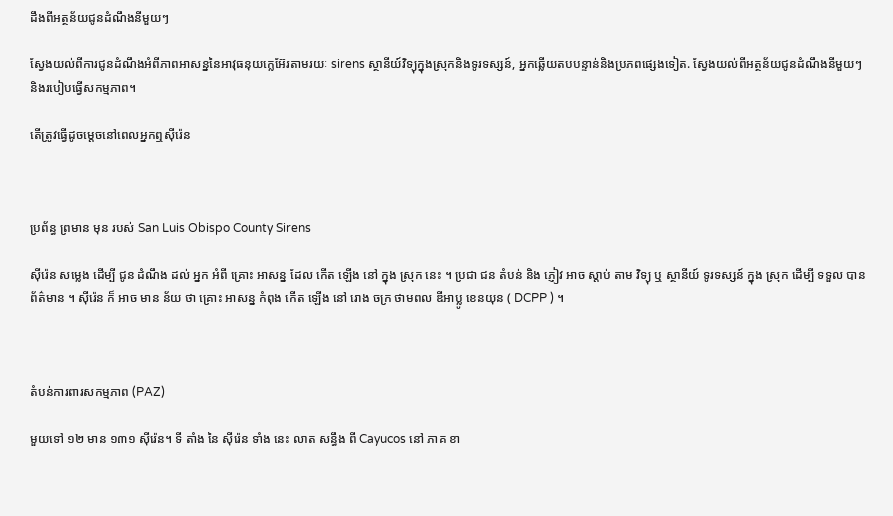ដឹងពីអត្ថន័យជូនដំណឹងនីមួយៗ

ស្វែងយល់ពីការជូនដំណឹងអំពីភាពអាសន្ននៃអាវុធនុយក្លេអ៊ែរតាមរយៈ sirens ស្ថានីយ៍វិទ្យុក្នុងស្រុកនិងទូរទស្សន៍, អ្នកឆ្លើយតបបន្ទាន់និងប្រភពផ្សេងទៀត. ស្វែងយល់ពីអត្ថន័យជូនដំណឹងនីមួយៗ និងរបៀបធ្វើសកម្មភាព។

តើត្រូវធ្វើដូចម្តេចនៅពេលអ្នកឮស៊ីរ៉េន



ប្រព័ន្ធ ព្រមាន មុន របស់ San Luis Obispo County Sirens

ស៊ីរ៉េន សម្លេង ដើម្បី ជូន ដំណឹង ដល់ អ្នក អំពី គ្រោះ អាសន្ន ដែល កើត ឡើង នៅ ក្នុង ស្រុក នេះ ។ ប្រជា ជន តំបន់ និង ភ្ញៀវ អាច ស្តាប់ តាម វិទ្យុ ឬ ស្ថានីយ៍ ទូរទស្សន៍ ក្នុង ស្រុក ដើម្បី ទទួល បាន ព័ត៌មាន ។ ស៊ីរ៉េន ក៏ អាច មាន ន័យ ថា គ្រោះ អាសន្ន កំពុង កើត ឡើង នៅ រោង ចក្រ ថាមពល ឌីអាប្លូ ខេនយុន ( DCPP ) ។



តំបន់ការពារសកម្មភាព (PAZ)

មួយទៅ ១២ មាន ១៣១ ស៊ីរ៉េន។ ទី តាំង នៃ ស៊ីរ៉េន ទាំង នេះ លាត សន្ធឹង ពី Cayucos នៅ ភាគ ខា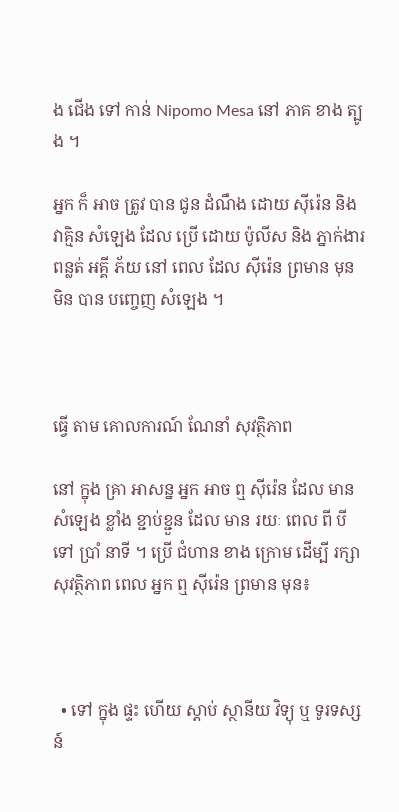ង ជើង ទៅ កាន់ Nipomo Mesa នៅ ភាគ ខាង ត្បូង ។

អ្នក ក៏ អាច ត្រូវ បាន ជូន ដំណឹង ដោយ ស៊ីរ៉េន និង វាគ្មិន សំឡេង ដែល ប្រើ ដោយ ប៉ូលីស និង ភ្នាក់ងារ ពន្លត់ អគ្គី ភ័យ នៅ ពេល ដែល ស៊ីរ៉េន ព្រមាន មុន មិន បាន បញ្ចេញ សំឡេង ។



ធ្វើ តាម គោលការណ៍ ណែនាំ សុវត្ថិភាព

នៅ ក្នុង គ្រា អាសន្ន អ្នក អាច ឮ ស៊ីរ៉េន ដែល មាន សំឡេង ខ្លាំង ខ្ជាប់ខ្ជួន ដែល មាន រយៈ ពេល ពី បី ទៅ ប្រាំ នាទី ។ ប្រើ ជំហាន ខាង ក្រោម ដើម្បី រក្សា សុវត្ថិភាព ពេល អ្នក ឮ ស៊ីរ៉េន ព្រមាន មុន៖



  • ទៅ ក្នុង ផ្ទះ ហើយ ស្តាប់ ស្ថានីយ វិទ្យុ ឬ ទូរទស្សន៍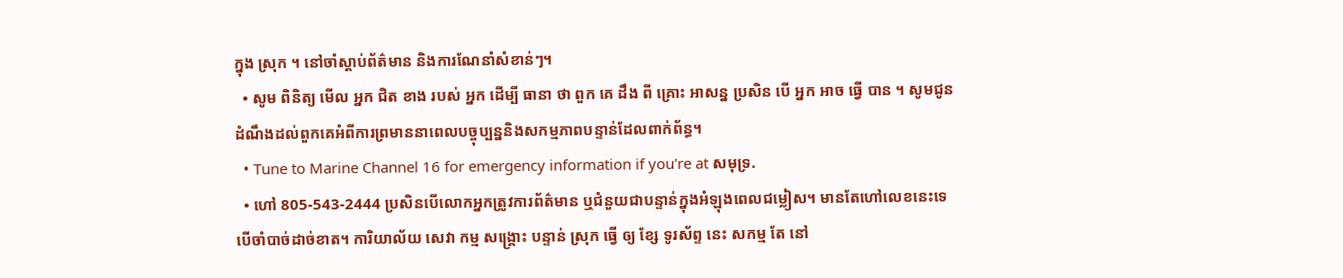ក្នុង ស្រុក ។ នៅចាំស្តាប់ព័ត៌មាន និងការណែនាំសំខាន់ៗ។
  • សូម ពិនិត្យ មើល អ្នក ជិត ខាង របស់ អ្នក ដើម្បី ធានា ថា ពួក គេ ដឹង ពី គ្រោះ អាសន្ន ប្រសិន បើ អ្នក អាច ធ្វើ បាន ។ សូមជូនដំណឹងដល់ពួកគេអំពីការព្រមាននាពេលបច្ចុប្បន្ននិងសកម្មភាពបន្ទាន់ដែលពាក់ព័ន្ធ។
  • Tune to Marine Channel 16 for emergency information if you're at សមុទ្រ.
  • ហៅ 805-543-2444 ប្រសិនបើលោកអ្នកត្រូវការព័ត៌មាន ឬជំនួយជាបន្ទាន់ក្នុងអំឡុងពេលជម្លៀស។ មានតែហៅលេខនេះទេ បើចាំបាច់ដាច់ខាត។ ការិយាល័យ សេវា កម្ម សង្គ្រោះ បន្ទាន់ ស្រុក ធ្វើ ឲ្យ ខ្សែ ទូរស័ព្ទ នេះ សកម្ម តែ នៅ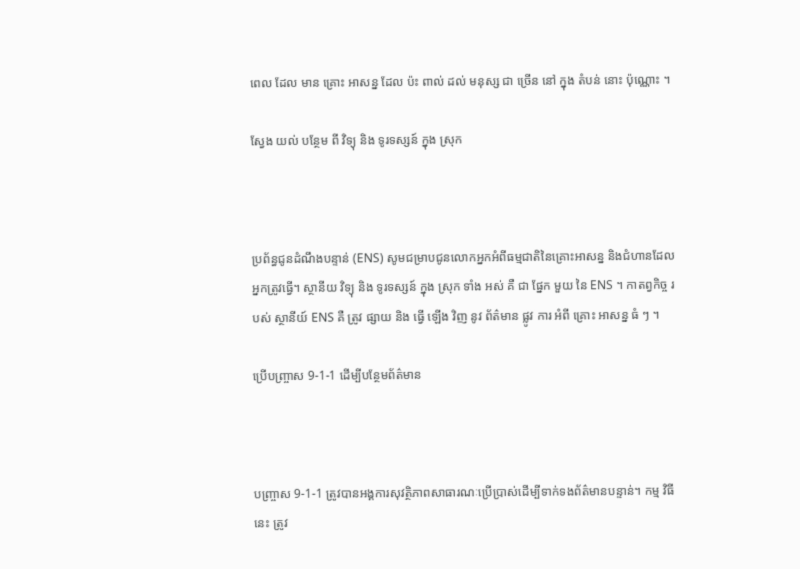ពេល ដែល មាន គ្រោះ អាសន្ន ដែល ប៉ះ ពាល់ ដល់ មនុស្ស ជា ច្រើន នៅ ក្នុង តំបន់ នោះ ប៉ុណ្ណោះ ។

ស្វែង យល់ បន្ថែម ពី វិទ្យុ និង ទូរទស្សន៍ ក្នុង ស្រុក



ប្រព័ន្ធជូនដំណឹងបន្ទាន់ (ENS) សូមជម្រាបជូនលោកអ្នកអំពីធម្មជាតិនៃគ្រោះអាសន្ន និងជំហានដែលអ្នកត្រូវធ្វើ។ ស្ថានីយ វិទ្យុ និង ទូរទស្សន៍ ក្នុង ស្រុក ទាំង អស់ គឺ ជា ផ្នែក មួយ នៃ ENS ។ កាតព្វកិច្ច របស់ ស្ថានីយ៍ ENS គឺ ត្រូវ ផ្សាយ និង ធ្វើ ឡើង វិញ នូវ ព័ត៌មាន ផ្លូវ ការ អំពី គ្រោះ អាសន្ន ធំ ៗ ។

ប្រើបញ្ច្រាស 9-1-1 ដើម្បីបន្ថែមព័ត៌មាន



បញ្ច្រាស 9-1-1 ត្រូវបានអង្គការសុវត្ថិភាពសាធារណៈប្រើប្រាស់ដើម្បីទាក់ទងព័ត៌មានបន្ទាន់។ កម្ម វិធី នេះ ត្រូវ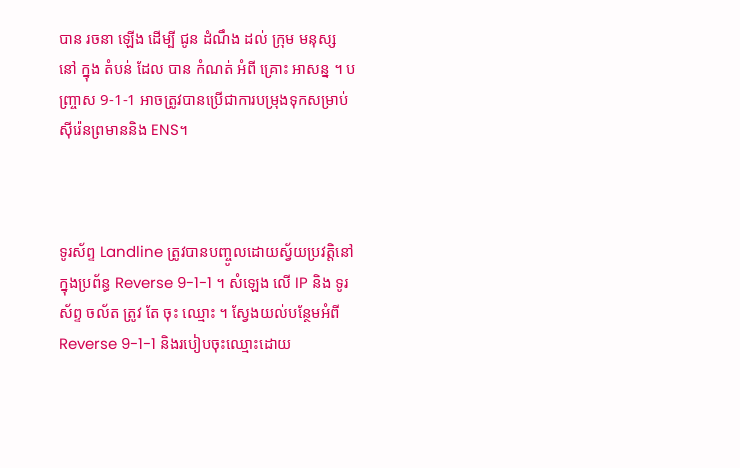បាន រចនា ឡើង ដើម្បី ជូន ដំណឹង ដល់ ក្រុម មនុស្ស នៅ ក្នុង តំបន់ ដែល បាន កំណត់ អំពី គ្រោះ អាសន្ន ។ បញ្ច្រាស 9-1-1 អាចត្រូវបានប្រើជាការបម្រុងទុកសម្រាប់ស៊ីរ៉េនព្រមាននិង ENS។



ទូរស័ព្ទ Landline ត្រូវបានបញ្ចូលដោយស្វ័យប្រវត្តិនៅក្នុងប្រព័ន្ធ Reverse 9-1-1 ។ សំឡេង លើ IP និង ទូរស័ព្ទ ចល័ត ត្រូវ តែ ចុះ ឈ្មោះ ។ ស្វែងយល់បន្ថែមអំពី Reverse 9-1-1 និងរបៀបចុះឈ្មោះដោយ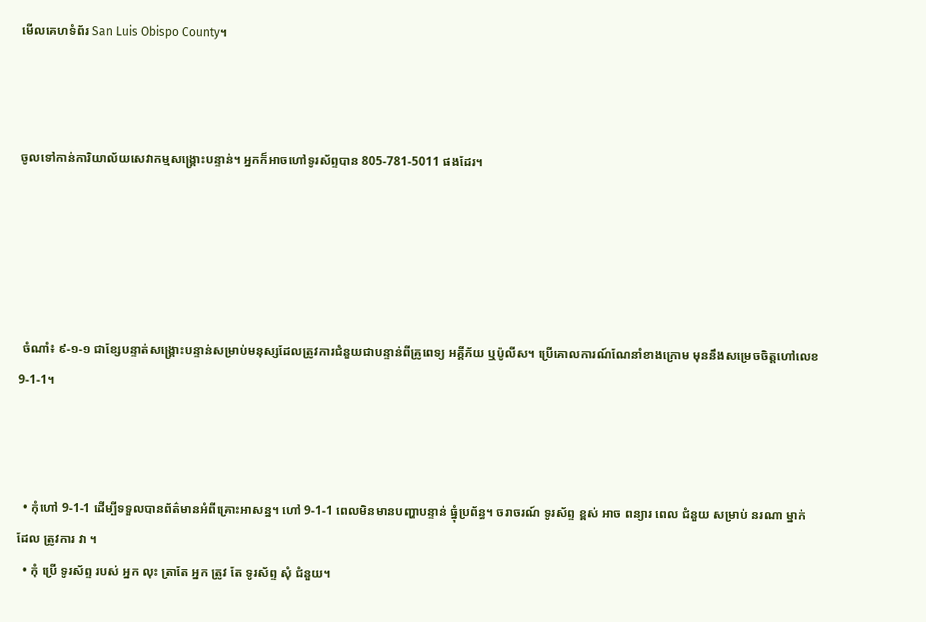មើលគេហទំព័រ San Luis Obispo County។



ចូលទៅកាន់ការិយាល័យសេវាកម្មសង្គ្រោះបន្ទាន់។ អ្នកក៏អាចហៅទូរស័ព្ទបាន 805-781-5011 ផងដែរ។





 ចំណាំ៖ ៩-១-១ ជាខ្សែបន្ទាត់សង្គ្រោះបន្ទាន់សម្រាប់មនុស្សដែលត្រូវការជំនួយជាបន្ទាន់ពីគ្រូពេទ្យ អគ្គីភ័យ ឬប៉ូលីស។ ប្រើគោលការណ៍ណែនាំខាងក្រោម មុននឹងសម្រេចចិត្តហៅលេខ 9-1-1។



  • កុំហៅ 9-1-1 ដើម្បីទទួលបានព័ត៌មានអំពីគ្រោះអាសន្ន។ ហៅ 9-1-1 ពេលមិនមានបញ្ហាបន្ទាន់ ធ្នុំប្រព័ន្ធ។ ចរាចរណ៍ ទូរស័ព្ទ ខ្ពស់ អាច ពន្យារ ពេល ជំនួយ សម្រាប់ នរណា ម្នាក់ ដែល ត្រូវការ វា ។
  • កុំ ប្រើ ទូរស័ព្ទ របស់ អ្នក លុះ ត្រាតែ អ្នក ត្រូវ តែ ទូរស័ព្ទ សុំ ជំនួយ។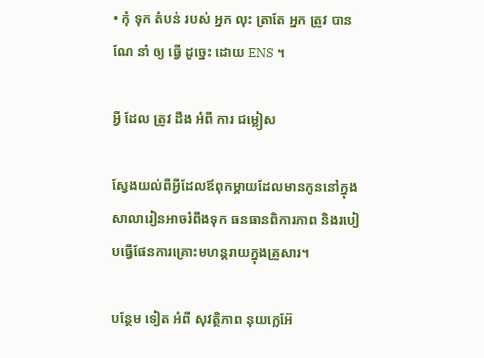• កុំ ទុក តំបន់ របស់ អ្នក លុះ ត្រាតែ អ្នក ត្រូវ បាន ណែ នាំ ឲ្យ ធ្វើ ដូច្នេះ ដោយ ENS ។

អ្វី ដែល ត្រូវ ដឹង អំពី ការ ជម្លៀស

ស្វែងយល់ពីអ្វីដែលឪពុកម្តាយដែលមានកូននៅក្នុងសាលារៀនអាចរំពឹងទុក ធនធានពិការភាព និងរបៀបធ្វើផែនការគ្រោះមហន្តរាយក្នុងគ្រួសារ។

បន្ថែម ទៀត អំពី សុវត្ថិភាព នុយក្លេអ៊ែ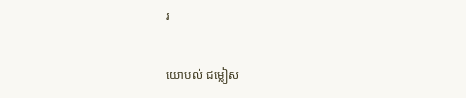រ

យោបល់ ជម្លៀស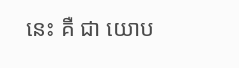នេះ គឺ ជា យោប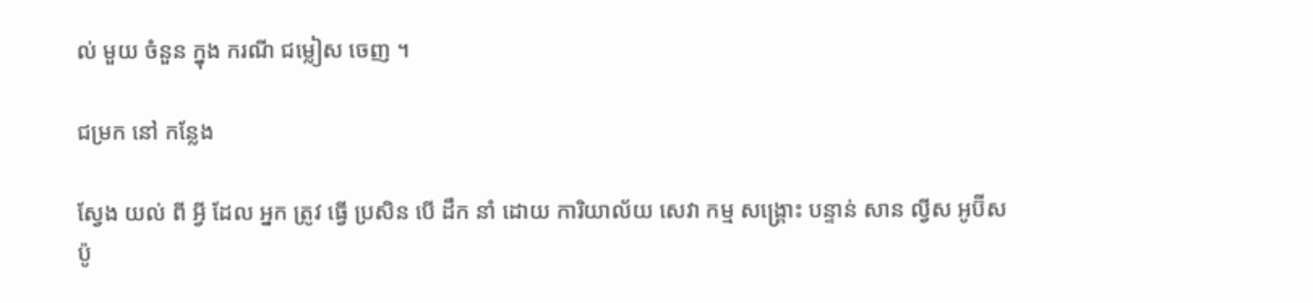ល់ មួយ ចំនួន ក្នុង ករណី ជម្លៀស ចេញ ។

ជម្រក នៅ កន្លែង

ស្វែង យល់ ពី អ្វី ដែល អ្នក ត្រូវ ធ្វើ ប្រសិន បើ ដឹក នាំ ដោយ ការិយាល័យ សេវា កម្ម សង្គ្រោះ បន្ទាន់ សាន ល្វីស អូប៊ីសប៉ូ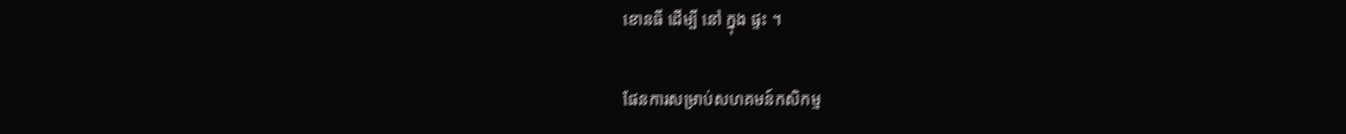ខោនធី ដើម្បី នៅ ក្នុង ផ្ទះ ។

ផែនការសម្រាប់សហគមន៍កសិកម្ម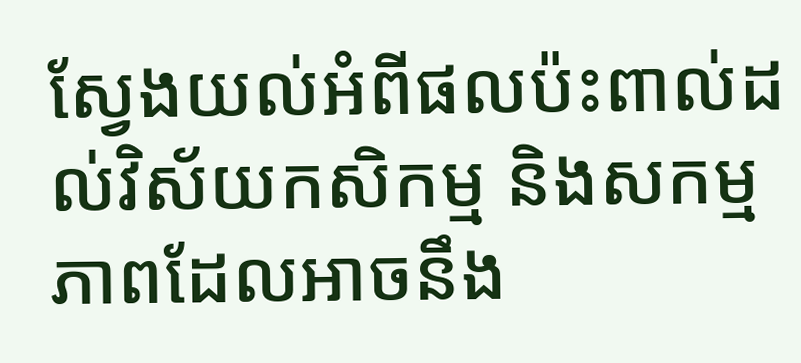ស្វែងយល់អំពីផលប៉ះពាល់ដល់វិស័យកសិកម្ម និងសកម្មភាពដែលអាចនឹង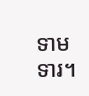ទាមទារ។